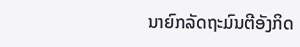ນາຍົກລັດຖະມົນຕີອັງກິດ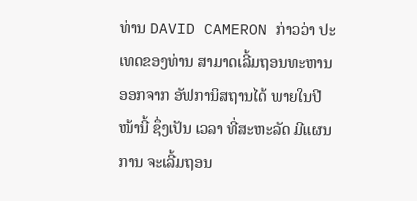ທ່ານ DAVID CAMERON ກ່າວວ່າ ປະເທດຂອງທ່ານ ສາມາດເລີ້ມຖອນທະຫານ ອອກຈາກ ອັຟການິສຖານໄດ້ ພາຍໃນປີໜ້ານີ້ ຊຶ່ງເປັນ ເວລາ ທີ່ສະຫະລັດ ມີແຜນການ ຈະເລີ້ມຖອນ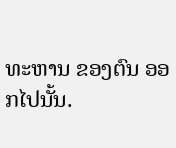ທະຫານ ຂອງຕົນ ອອກໄປນັ້ນ.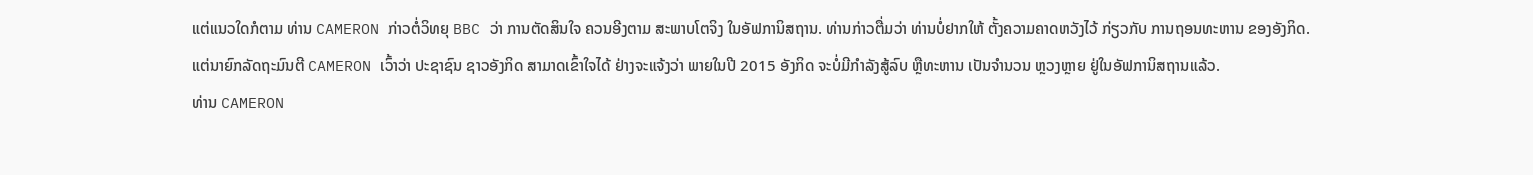ແຕ່ແນວໃດກໍຕາມ ທ່ານ CAMERON ກ່າວຕໍ່ວິທຍຸ BBC ວ່າ ການຕັດສິນໃຈ ຄວນອີງຕາມ ສະພາບໂຕຈິງ ໃນອັຟການິສຖານ. ທ່ານກ່າວຕື່ມວ່າ ທ່ານບໍ່ຢາກໃຫ້ ຕັ້ງຄວາມຄາດຫວັງໄວ້ ກ່ຽວກັບ ການຖອນທະຫານ ຂອງອັງກິດ.
ແຕ່ນາຍົກລັດຖະມົນຕີ CAMERON ເວົ້າວ່າ ປະຊາຊົນ ຊາວອັງກິດ ສາມາດເຂົ້າໃຈໄດ້ ຢ່າງຈະແຈ້ງວ່າ ພາຍໃນປີ 2015 ອັງກິດ ຈະບໍ່ມີກຳລັງສູ້ລົບ ຫຼືທະຫານ ເປັນຈຳນວນ ຫຼວງຫຼາຍ ຢູ່ໃນອັຟການິສຖານແລ້ວ.
ທ່ານ CAMERON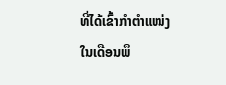ທີ່ໄດ້ເຂົ້າກຳຕຳແໜ່ງ ໃນເດືອນພຶ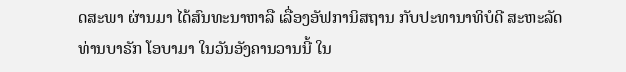ດສະພາ ຜ່ານມາ ໄດ້ສົນທະນາຫາລື ເລື່ອງອັຟການິສຖານ ກັບປະທານາທິບໍດີ ສະຫະລັດ ທ່ານບາຣັກ ໂອບາມາ ໃນວັນອັງຄານວານນີ້ ໃນ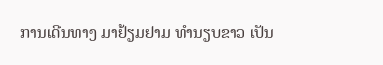ການເດີນທາງ ມາຢ້ຽມຢາມ ທຳນຽບຂາວ ເປັນ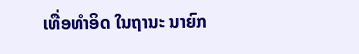ເທື່ອທຳອິດ ໃນຖານະ ນາຍົກ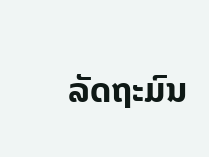ລັດຖະມົນ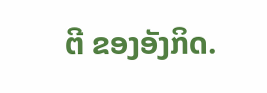ຕີ ຂອງອັງກິດ.